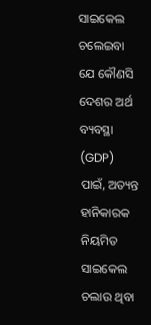ସାଇକେଲ ଚଲେଇବା ଯେ କୌଣସି ଦେଶର ଅର୍ଥ ବ୍ୟବସ୍ଥା (GDP) ପାଇଁ, ଅତ୍ୟନ୍ତ ହାନିକାରକ
ନିୟମିତ ସାଇକେଲ ଚଲାଉ ଥିବା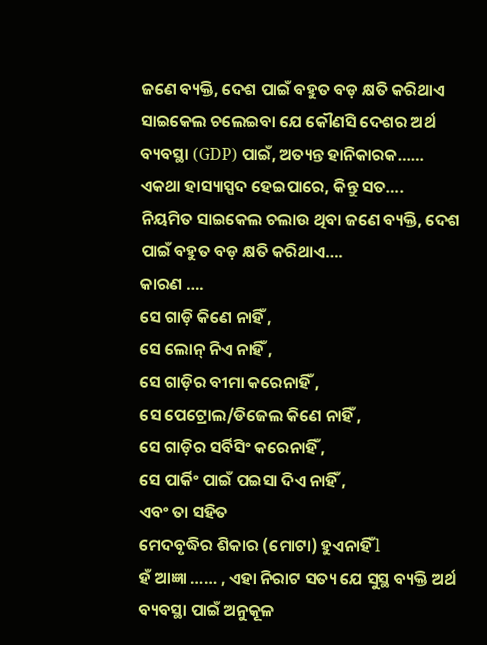ଜଣେ ବ୍ୟକ୍ତି, ଦେଶ ପାଇଁ ବହୁତ ବଡ଼ କ୍ଷତି କରିଥାଏ
ସାଇକେଲ ଚଲେଇବା ଯେ କୌଣସି ଦେଶର ଅର୍ଥ ବ୍ୟବସ୍ଥା (GDP) ପାଇଁ, ଅତ୍ୟନ୍ତ ହାନିକାରକ……
ଏକଥା ହାସ୍ୟାସ୍ପଦ ହେଇପାରେ, କିନ୍ତୁ ସତ….
ନିୟମିତ ସାଇକେଲ ଚଲାଉ ଥିବା ଜଣେ ବ୍ୟକ୍ତି, ଦେଶ ପାଇଁ ବହୁତ ବଡ଼ କ୍ଷତି କରିଥାଏ….
କାରଣ ….
ସେ ଗାଡ଼ି କିଣେ ନାହିଁ ,
ସେ ଲୋନ୍ ନିଏ ନାହିଁ ,
ସେ ଗାଡ଼ିର ବୀମା କରେନାହିଁ ,
ସେ ପେଟ୍ରୋଲ/ଡିଜେଲ କିଣେ ନାହିଁ ,
ସେ ଗାଡ଼ିର ସର୍ବିସିଂ କରେନାହିଁ ,
ସେ ପାର୍କିଂ ପାଇଁ ପଇସା ଦିଏ ନାହିଁ ,
ଏବଂ ତା ସହିତ
ମେଦବୃଦ୍ଧିର ଶିକାର (ମୋଟା) ହୁଏନାହିଁ l
ହଁ ଆଜ୍ଞା …… , ଏହା ନିରାଟ ସତ୍ୟ ଯେ ସୁସ୍ଥ ବ୍ୟକ୍ତି ଅର୍ଥ ବ୍ୟବସ୍ଥା ପାଇଁ ଅନୁକୂଳ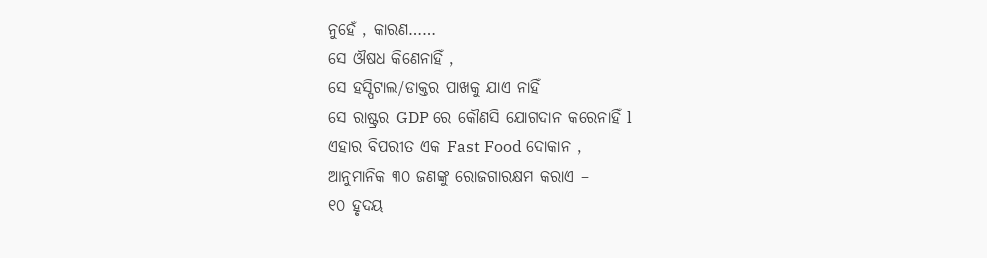ନୁହେଁ , କାରଣ……
ସେ ଔଷଧ କିଣେନାହିଁ ,
ସେ ହସ୍ପିଟାଲ/ଡାକ୍ତର ପାଖକୁ ଯାଏ ନାହିଁ
ସେ ରାଷ୍ଟ୍ରର GDP ରେ କୌଣସି ଯୋଗଦାନ କରେନାହିଁ l
ଏହାର ବିପରୀତ ଏକ Fast Food ଦୋକାନ ,
ଆନୁମାନିକ ୩୦ ଜଣଙ୍କୁ ରୋଜଗାରକ୍ଷମ କରାଏ –
୧୦ ହୃଦୟ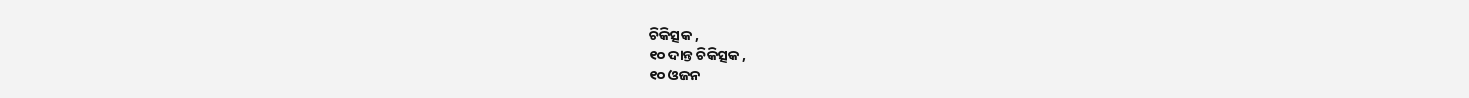ଚିକିତ୍ସକ ,
୧୦ ଦାନ୍ତ ଚିକିତ୍ସକ ,
୧୦ ଓଜନ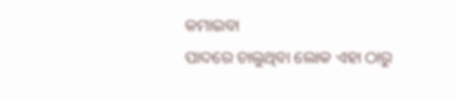କମାଇବା
ପାଦରେ ଚାଲୁଥିବା ଲୋକ ଏହା ଠାରୁ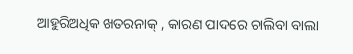ଆହୁରିଅଧିକ ଖତରନାକ୍ , କାରଣ ପାଦରେ ଚାଲିବା ବାଲା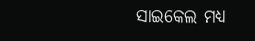ସାଇକେଲ ମଧ୍ୟ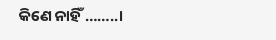କିଣେ ନାହିଁ ……..।